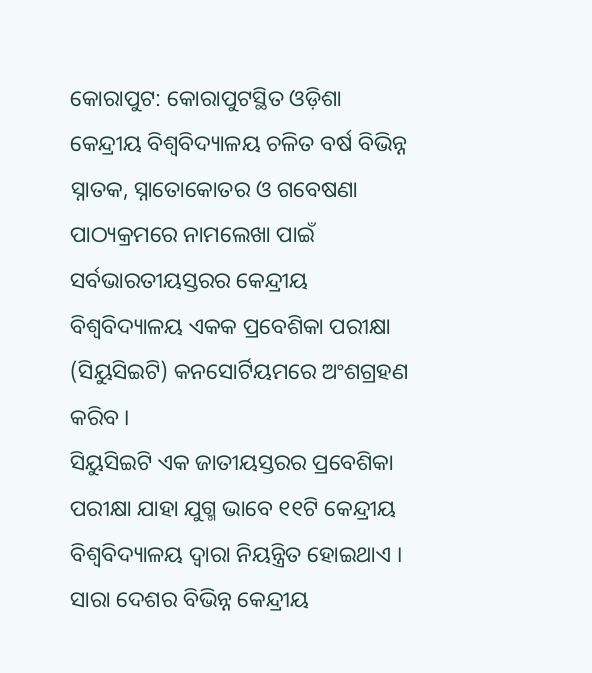କୋରାପୁଟ: କୋରାପୁଟସ୍ଥିତ ଓଡ଼ିଶା କେନ୍ଦ୍ରୀୟ ବିଶ୍ୱବିଦ୍ୟାଳୟ ଚଳିତ ବର୍ଷ ବିଭିନ୍ନ ସ୍ନାତକ, ସ୍ନାତୋକୋତର ଓ ଗବେଷଣା ପାଠ୍ୟକ୍ରମରେ ନାମଲେଖା ପାଇଁ ସର୍ବଭାରତୀୟସ୍ତରର କେନ୍ଦ୍ରୀୟ ବିଶ୍ୱବିଦ୍ୟାଳୟ ଏକକ ପ୍ରବେଶିକା ପରୀକ୍ଷା (ସିୟୁସିଇଟି) କନସୋର୍ଟିୟମରେ ଅଂଶଗ୍ରହଣ କରିବ ।
ସିୟୁସିଇଟି ଏକ ଜାତୀୟସ୍ତରର ପ୍ରବେଶିକା ପରୀକ୍ଷା ଯାହା ଯୁଗ୍ମ ଭାବେ ୧୧ଟି କେନ୍ଦ୍ରୀୟ ବିଶ୍ୱବିଦ୍ୟାଳୟ ଦ୍ୱାରା ନିୟନ୍ତ୍ରିତ ହୋଇଥାଏ । ସାରା ଦେଶର ବିଭିନ୍ନ କେନ୍ଦ୍ରୀୟ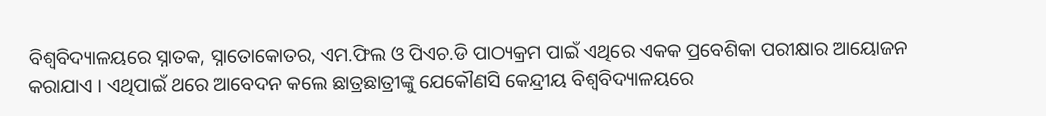ବିଶ୍ୱବିଦ୍ୟାଳୟରେ ସ୍ନାତକ, ସ୍ନାତୋକୋତର, ଏମ.ଫିଲ ଓ ପିଏଚ.ଡି ପାଠ୍ୟକ୍ରମ ପାଇଁ ଏଥିରେ ଏକକ ପ୍ରବେଶିକା ପରୀକ୍ଷାର ଆୟୋଜନ କରାଯାଏ । ଏଥିପାଇଁ ଥରେ ଆବେଦନ କଲେ ଛାତ୍ରଛାତ୍ରୀଙ୍କୁ ଯେକୌଣସି କେନ୍ଦ୍ରୀୟ ବିଶ୍ୱବିଦ୍ୟାଳୟରେ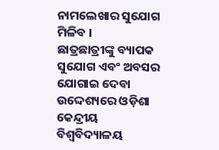ନାମଲେଖାର ସୁଯୋଗ ମିଳିବ ।
ଛାତ୍ରଛାତ୍ରୀଙ୍କୁ ବ୍ୟାପକ ସୁଯୋଗ ଏବଂ ଅବସର ଯୋଗାଇ ଦେବା ଉଦ୍ଦେଶ୍ୟରେ ଓଡ଼ିଶା କେନ୍ଦ୍ରୀୟ ବିଶ୍ୱବିଦ୍ୟାଳୟ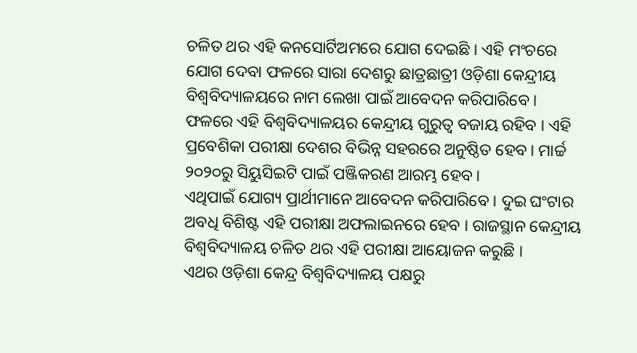ଚଳିତ ଥର ଏହି କନସୋର୍ଟିଅମରେ ଯୋଗ ଦେଇଛି । ଏହି ମଂଚରେ ଯୋଗ ଦେବା ଫଳରେ ସାରା ଦେଶରୁ ଛାତ୍ରଛାତ୍ରୀ ଓଡ଼ିଶା କେନ୍ଦ୍ରୀୟ ବିଶ୍ୱବିଦ୍ୟାଳୟରେ ନାମ ଲେଖା ପାଇଁ ଆବେଦନ କରିପାରିବେ । ଫଳରେ ଏହି ବିଶ୍ୱବିଦ୍ୟାଳୟର କେନ୍ଦ୍ରୀୟ ଗୁରୁତ୍ୱ ବଜାୟ ରହିବ । ଏହି ପ୍ରବେଶିକା ପରୀକ୍ଷା ଦେଶର ବିଭିନ୍ନ ସହରରେ ଅନୁଷ୍ଠିତ ହେବ । ମାର୍ଚ୍ଚ ୨୦୨୦ରୁ ସିୟୁସିଇଟି ପାଇଁ ପଞ୍ଜିକରଣ ଆରମ୍ଭ ହେବ ।
ଏଥିପାଇଁ ଯୋଗ୍ୟ ପ୍ରାର୍ଥୀମାନେ ଆବେଦନ କରିପାରିବେ । ଦୁଇ ଘଂଟାର ଅବଧି ବିଶିଷ୍ଟ ଏହି ପରୀକ୍ଷା ଅଫଲାଇନରେ ହେବ । ରାଜସ୍ଥାନ କେନ୍ଦ୍ରୀୟ ବିଶ୍ୱବିଦ୍ୟାଳୟ ଚଳିତ ଥର ଏହି ପରୀକ୍ଷା ଆୟୋଜନ କରୁଛି ।
ଏଥର ଓଡ଼ିଶା କେନ୍ଦ୍ର ବିଶ୍ୱବିଦ୍ୟାଳୟ ପକ୍ଷରୁ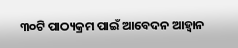୩୦ଟି ପାଠ୍ୟକ୍ରମ ପାଇଁ ଆବେଦନ ଆହ୍ୱାନ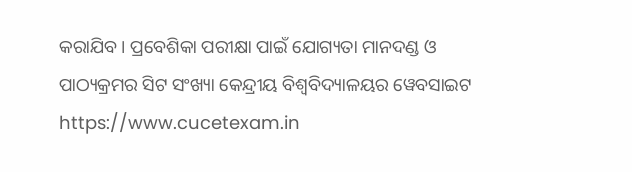କରାଯିବ । ପ୍ରବେଶିକା ପରୀକ୍ଷା ପାଇଁ ଯୋଗ୍ୟତା ମାନଦଣ୍ଡ ଓ ପାଠ୍ୟକ୍ରମର ସିଟ ସଂଖ୍ୟା କେନ୍ଦ୍ରୀୟ ବିଶ୍ୱବିଦ୍ୟାଳୟର ୱେବସାଇଟ https://www.cucetexam.in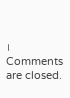।
Comments are closed.